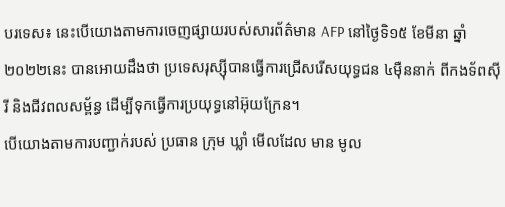បរទេស៖ នេះបើយោងតាមការចេញផ្សាយរបស់សារព័ត៌មាន AFP នៅថ្ងៃទិ១៥ ខែមីនា ឆ្នាំ២០២២នេះ បានអោយដឹងថា ប្រទេសរុស្ស៊ីបានធ្វើការជ្រើសរើសយុទ្ធជន ៤ម៉ឺននាក់ ពីកងទ័ពស៊ីរី និងជីវពលសម្ព័ន្ធ ដើម្បីទុកធ្វើការប្រយុទ្ធនៅអ៊ុយក្រែន។
បើយោងតាមការបញ្ជាក់របស់ ប្រធាន ក្រុម ឃ្លាំ មើលដែល មាន មូល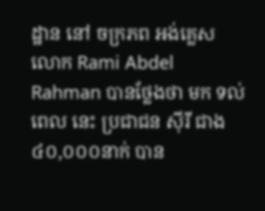ដ្ឋាន នៅ ចក្រភព អង់គ្លេស លោក Rami Abdel Rahman បានថ្លែងថា មក ទល់ ពេល នេះ ប្រជាជន ស៊ីរី ជាង ៤០,០០០នាក់ បាន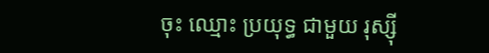ចុះ ឈ្មោះ ប្រយុទ្ធ ជាមួយ រុស្ស៊ី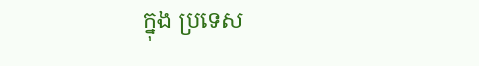ក្នុង ប្រទេស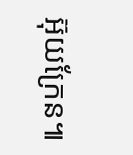អ៊ុយក្រែន៕